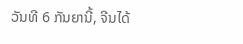ວັນທີ 6 ກັນຍານີ້, ຈີນໄດ້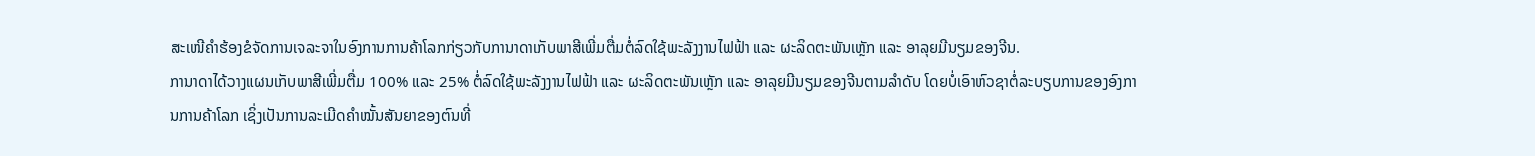ສະເໜີຄຳຮ້ອງຂໍຈັດການເຈລະຈາໃນອົງການການຄ້າໂລກກ່ຽວກັບການາດາເກັບພາສີເພີ່ມຕື່ມຕໍ່ລົດໃຊ້ພະລັງງານໄຟຟ້າ ແລະ ຜະລິດຕະພັນເຫຼັກ ແລະ ອາລຸຍມີນຽມຂອງຈີນ.
ການາດາໄດ້ວາງແຜນເກັບພາສີເພີ່ມຕື່ມ 100% ແລະ 25% ຕໍ່ລົດໃຊ້ພະລັງງານໄຟຟ້າ ແລະ ຜະລິດຕະພັນເຫຼັກ ແລະ ອາລຸຍມີນຽມຂອງຈີນຕາມລຳດັບ ໂດຍບໍ່ເອົາຫົວຊາຕໍ່ລະບຽບການຂອງອົງການການຄ້າໂລກ ເຊິ່ງເປັນການລະເມີດຄຳໝັ້ນສັນຍາຂອງຕົນທີ່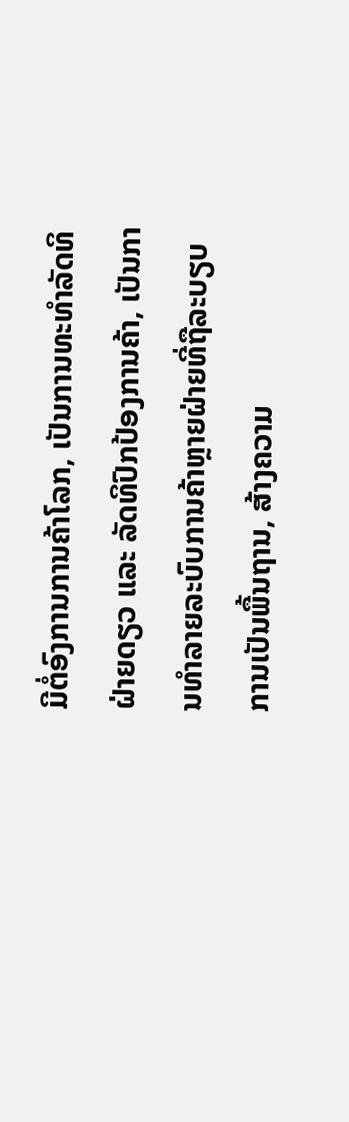ມີຕໍ່ອົງການການຄ້າໂລກ, ເປັນການທະທຳລັດທິຝ່າຍດຽວ ແລະ ລັດທິປົກປ້ອງການຄ້າ, ເປັນການທຳລາຍລະບົບການຄ້າຫຼາຍຝ່າຍທີ່ຖືລະບຽບການເປັນພື້ນຖານ, ສ້າງຄວາມ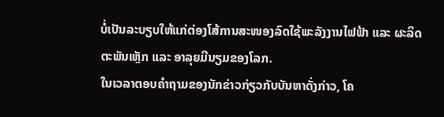ບໍ່ເປັນລະບຽບໃຫ້ແກ່ຕ່ອງໂສ້ການສະໜອງລົດໃຊ້ພະລັງງານໄຟຟ້າ ແລະ ຜະລິດຕະພັນເຫຼັກ ແລະ ອາລຸຍມີນຽມຂອງໂລກ.
ໃນເວລາຕອບຄຳຖາມຂອງນັກຂ່າວກ່ຽວກັບບັນຫາດັ່ງກ່າວ, ໂຄ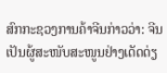ສົກກະຊວງການຄ້າຈີນກ່າວວ່າ: ຈີນເປັນຜູ້ສະໜັບສະໜູນຢ່າງເດັດດ່ຽ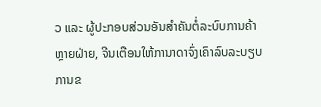ວ ແລະ ຜູ້ປະກອບສ່ວນອັນສຳຄັນຕໍ່ລະບົບການຄ້າຫຼາຍຝ່າຍ, ຈີນເຕືອນໃຫ້ການາດາຈົ່ງເຄົາລົບລະບຽບການຂ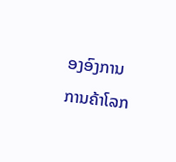ອງອົງການການຄ້າໂລກ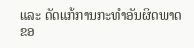ແລະ ດັດແກ້ການກະທຳອັນຜິດພາດຂອ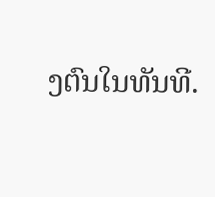ງຕົນໃນທັນທີ.